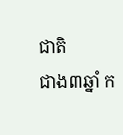ជាតិ
ជាង៣ឆ្នាំ ក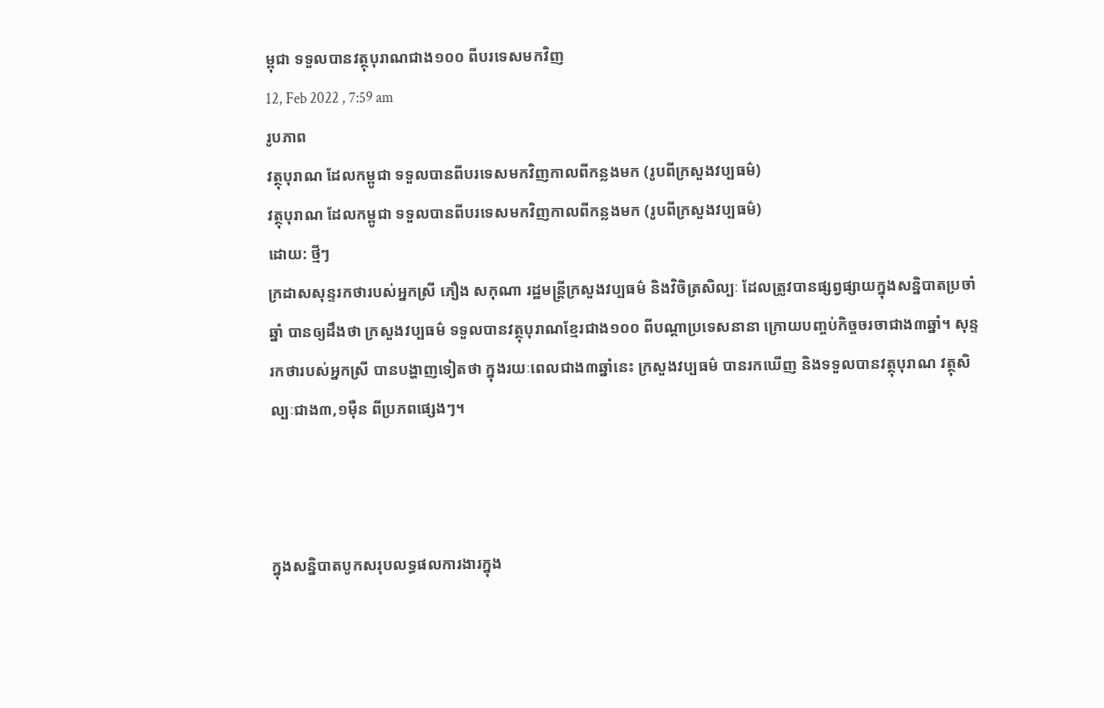ម្ពុជា ទទួលបានវត្ថុបុរាណជាង១០០ ពីបរទេសមកវិញ
12, Feb 2022 , 7:59 am
រូបភាព
វត្ថុបុរាណ ដែលកម្ពូជា ទទួលបានពីបរទេសមកវិញកាលពីកន្លងមក (រូបពីក្រសួងវប្បធម៌)
វត្ថុបុរាណ ដែលកម្ពូជា ទទួលបានពីបរទេសមកវិញកាលពីកន្លងមក (រូបពីក្រសួងវប្បធម៌)
ដោយ: ថ្មីៗ
ក្រដាសសុន្ទរកថារបស់អ្នកស្រី ភឿង សកុណា រដ្ឋមន្រ្តីក្រសួងវប្បធម៌ និងវិចិត្រសិល្បៈ ដែលត្រូវបានផ្សព្វផ្សាយក្នុងសន្និបាតប្រចាំឆ្នាំ បានឲ្យដឹងថា ក្រសួងវប្បធម៌ ទទួលបានវត្ថុបុរាណខ្មែរជាង១០០ ពីបណ្តាប្រទេសនានា ក្រោយបញ្ចប់កិច្ចចរចាជាង៣ឆ្នាំ។ សុន្ទរកថារបស់អ្នកស្រី បានបង្ហាញទៀតថា ក្នុងរយៈពេលជាង៣ឆ្នាំនេះ ក្រសួងវប្បធម៌ បានរកឃើញ និងទទួលបានវត្ថុបុរាណ វត្ថុសិល្បៈជាង៣,១ម៉ឺន ពីប្រភពផ្សេងៗ។



ក្នុងសន្និបាតបូកសរុបលទ្ធផលការងារក្នុង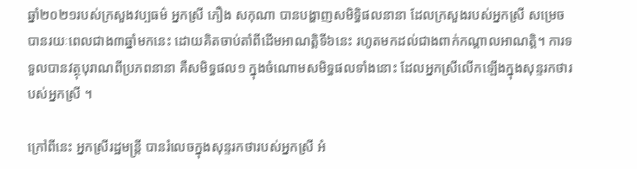ឆ្នាំ២០២១របស់ក្រសួងវប្បធម៌ អ្នកស្រី ភឿង សកុណា បានបង្ហាញសមិទ្ធិផលនានា ដែលក្រសួងរបស់អ្នកស្រី សម្រេចបានរយៈពេលជាង៣ឆ្នាំមកនេះ ដោយគិតចាប់តាំពីដើមអាណត្តិទី៦នេះ រហូតមកដល់ជាងពាក់កណ្តាលអាណត្តិ។ ការទទួលបានវត្ថុបុរាណពីប្រភពនានា គឺសមិទ្ធផល១ ក្នុងចំណោមសមិទ្ធផលទាំងនោះ ដែលអ្នកស្រីលើកឡើងក្នុងសុន្ទរកថារបស់អ្នកស្រី ។

ក្រៅពីនេះ អ្នកស្រីរដ្ឋមន្រ្តី បានរំលេចក្នុងសុន្ទរកថារបស់អ្នកស្រី អំ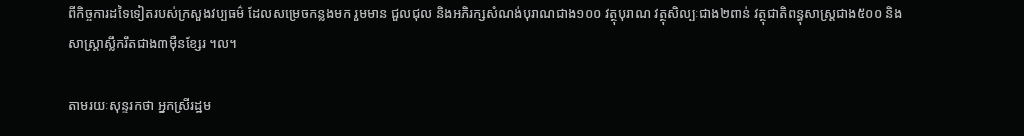ពីកិច្ចការដទៃទៀតរបស់ក្រសួងវប្បធម៌ ដែលសម្រេចកន្លងមក រួមមាន ជួលជុល និងអភិរក្សសំណង់បុរាណជាង១០០ វត្ថុបុរាណ វត្ថុសិល្បៈជាង២ពាន់ វត្ថុជាតិពន្ធុសាស្រ្តជាង៥០០ និង សាស្រ្តាស្លឹករឹតជាង៣ម៉ឺនខ្សែរ ។ល។

តាមរយៈសុន្ទរកថា អ្នកស្រីរដ្ឋម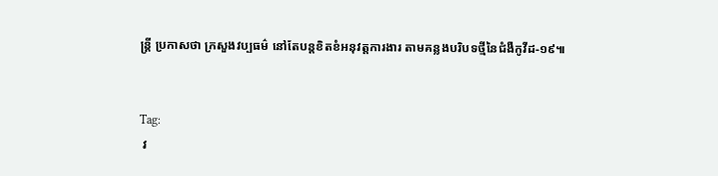ន្រ្តី ប្រកាសថា ក្រសួងវប្បធម៌ នៅតែបន្តខិតខំអនុវត្តការងារ តាមគន្លងបរិបទថ្មីនៃជំងឺកូវីដ-១៩៕


Tag:
 វ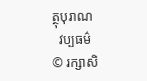ត្ថុបុរាណ
  វប្បធម៌
© រក្សាសិ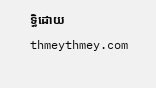ទ្ធិដោយ thmeythmey.com